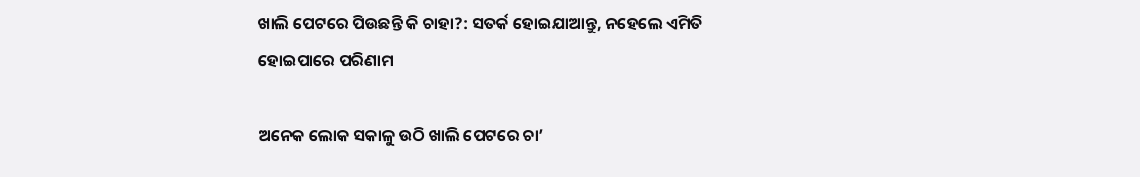ଖାଲି ପେଟରେ ପିଉଛନ୍ତି କି ଚାହା?: ସତର୍କ ହୋଇଯାଆନ୍ତୁ, ନହେଲେ ଏମିତି ହୋଇପାରେ ପରିଣାମ

ଅନେକ ଲୋକ ସକାଳୁ ଉଠି ଖାଲି ପେଟରେ ଚା’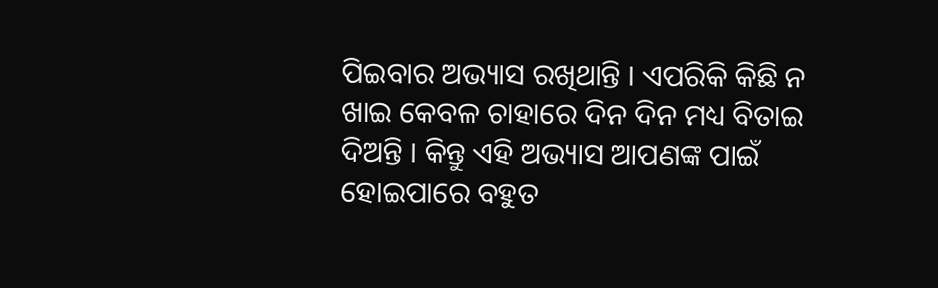ପିଇବାର ଅଭ୍ୟାସ ରଖିଥାନ୍ତି । ଏପରିକି କିଛି ନ ଖାଇ କେବଳ ଚାହାରେ ଦିନ ଦିନ ମଧ୍ୟ ବିତାଇ ଦିଅନ୍ତି । କିନ୍ତୁ ଏହି ଅଭ୍ୟାସ ଆପଣଙ୍କ ପାଇଁ ହୋଇପାରେ ବହୁତ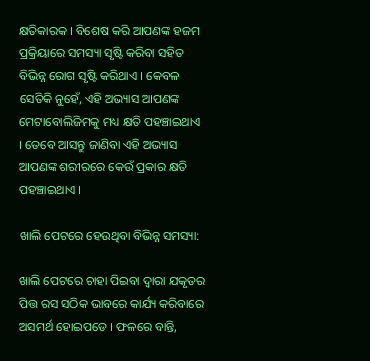କ୍ଷତିକାରକ । ବିଶେଷ କରି ଆପଣଙ୍କ ହଜମ ପ୍ରକ୍ରିୟାରେ ସମସ୍ୟା ସୃଷ୍ଟି କରିବା ସହିତ ବିଭିନ୍ନ ରୋଗ ସୃଷ୍ଟି କରିଥାଏ । କେବଳ ସେତିକି ନୁହେଁ, ଏହି ଅଭ୍ୟାସ ଆପଣଙ୍କ ମେଟାବୋଲିଜିମକୁ ମଧ୍ୟ କ୍ଷତି ପହଞ୍ଚାଇଥାଏ । ତେବେ ଆସନ୍ତୁ ଜାଣିବା ଏହି ଅଭ୍ୟାସ ଆପଣଙ୍କ ଶରୀରରେ କେଉଁ ପ୍ରକାର କ୍ଷତି ପହଞ୍ଚାଇଥାଏ ।

ଖାଲି ପେଟରେ ହେଉଥିବା ବିଭିନ୍ନ ସମସ୍ୟା:

ଖାଲି ପେଟରେ ଚାହା ପିଇବା ଦ୍ୱାରା ଯକୃତର ପିତ୍ତ ରସ ସଠିକ ଭାବରେ କାର୍ଯ୍ୟ କରିବାରେ ଅସମର୍ଥ ହୋଇପଡେ । ଫଳରେ ବାନ୍ତି,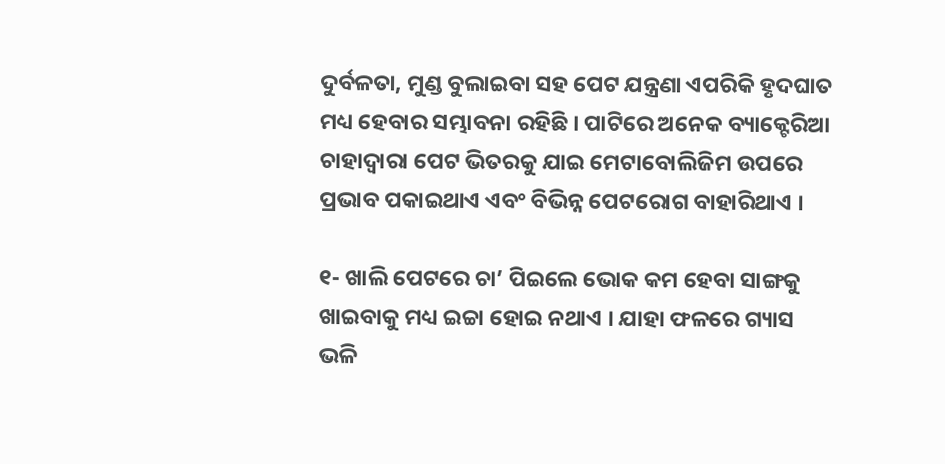ଦୁର୍ବଳତା, ମୁଣ୍ଡ ବୁଲାଇବା ସହ ପେଟ ଯନ୍ତ୍ରଣା ଏପରିକି ହୃଦଘାତ ମଧ୍ୟ ହେବାର ସମ୍ଭାବନା ରହିଛି । ପାଟିରେ ଅନେକ ବ୍ୟାକ୍ଟେରିଆ ଚାହାଦ୍ୱାରା ପେଟ ଭିତରକୁ ଯାଇ ମେଟାବୋଲିଜିମ ଉପରେ ପ୍ରଭାବ ପକାଇଥାଏ ଏବଂ ବିଭିନ୍ନ ପେଟରୋଗ ବାହାରିଥାଏ ।

୧- ଖାଲି ପେଟରେ ଚା’ ପିଇଲେ ଭୋକ କମ ହେବା ସାଙ୍ଗକୁ ଖାଇବାକୁ ମଧ୍ୟ ଇଚ୍ଚା ହୋଇ ନଥାଏ । ଯାହା ଫଳରେ ଗ୍ୟାସ ଭଳି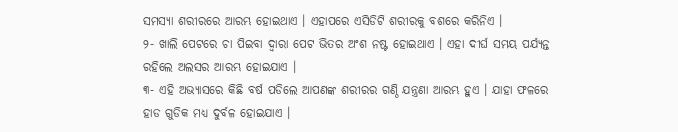ସମସ୍ୟା ଶରୀରରେ ଆରମ୍ଭ ହୋଇଥାଏ । ଏହାପରେ ଏସିଡିଟି ଶରୀରକୁ ବଶରେ କରିନିଏ ।
୨- ଖାଲି ପେଟରେ ଚା ପିଇବା ଦ୍ୱାରା ପେଟ ଭିତର ଅଂଶ ନଷ୍ଟ ହୋଇଥାଏ । ଏହା ଦୀର୍ଘ ସମୟ ପର୍ଯ୍ୟନ୍ତ ରହିଲେ ଅଲସର ଆରମ୍ଭ ହୋଇଯାଏ ।
୩- ଏହି ଅଭ୍ୟାସରେ କିଛି ବର୍ଷ ପଡିଲେ ଆପଣଙ୍କ ଶରୀରର ଗଣ୍ଠି ଯନ୍ତ୍ରଣା ଆରମ୍ଭ ହୁଏ । ଯାହା ଫଳରେ ହାଡ ଗୁଡିକ ମଧ୍ୟ ଦୁର୍ବଳ ହୋଇଯାଏ ।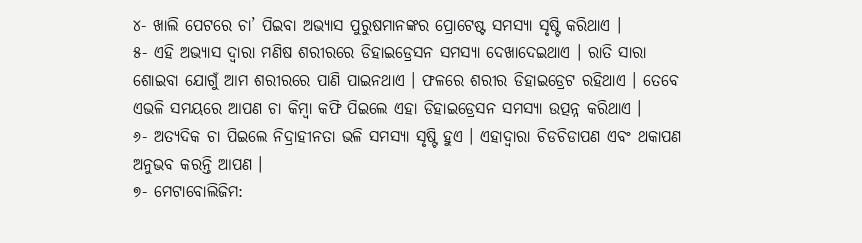୪- ଖାଲି ପେଟରେ ଚା’ ପିଇବା ଅଭ୍ୟାସ ପୁରୁଷମାନଙ୍କର ପ୍ରୋଟେଷ୍ଟ ସମସ୍ୟା ସୃଷ୍ଟି କରିଥାଏ ।
୫- ଏହି ଅଭ୍ୟାସ ଦ୍ୱାରା ମଣିଷ ଶରୀରରେ ଡିହାଇଡ୍ରେସନ ସମସ୍ୟା ଦେଖାଦେଇଥାଏ । ରାତି ସାରା ଶୋଇବା ଯୋଗୁଁ ଆମ ଶରୀରରେ ପାଣି ପାଇନଥାଏ । ଫଳରେ ଶରୀର ଡିହାଇଡ୍ରେଟ ରହିଥାଏ । ତେବେ ଏଭଳି ସମୟରେ ଆପଣ ଚା କିମ୍ବା କଫି ପିଇଲେ ଏହା ଡିହାଇଡ୍ରେସନ ସମସ୍ୟା ଉତ୍ପନ୍ନ କରିଥାଏ ।
୬- ଅତ୍ୟଦିକ ଚା ପିଇଲେ ନିଦ୍ରାହୀନତା ଭଳି ସମସ୍ୟା ସୃଷ୍ଟି ହୁଏ । ଏହାଦ୍ୱାରା ଚିଡଚିଡାପଣ ଏବଂ ଥକାପଣ ଅନୁଭବ କରନ୍ତି ଆପଣ ।
୭- ମେଟାବୋଲିଜିମ: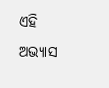ଏହି ଅଭ୍ୟାସ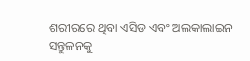ଶରୀରରେ ଥିବା ଏସିଡ ଏବଂ ଅଲକାଲାଇନ ସନ୍ତୁଳନକୁ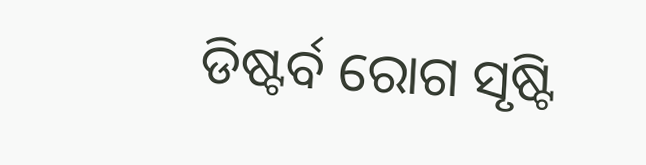ଡିଷ୍ଟର୍ବ ରୋଗ ସୃଷ୍ଟି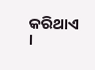କରିଥାଏ ।